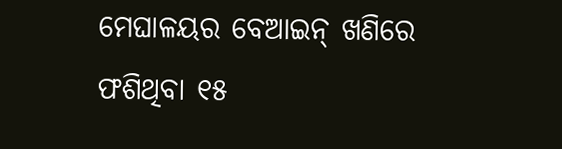ମେଘାଳୟର ବେଆଇନ୍ ଖଣିରେ ଫଶିଥିବା ୧୫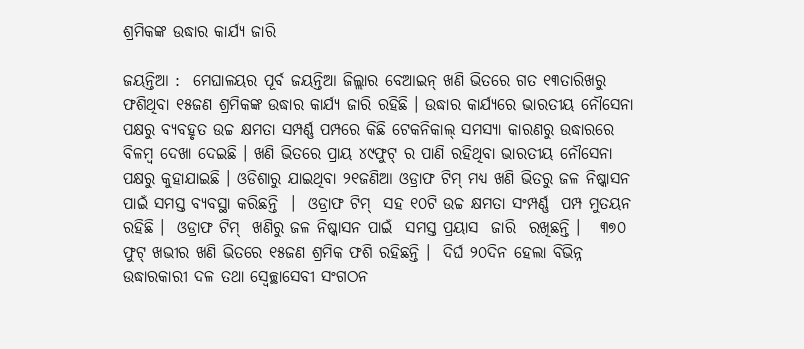ଶ୍ରମିକଙ୍କ ଉଦ୍ଧାର କାର୍ଯ୍ୟ ଜାରି

ଜୟନ୍ତିଆ :  ମେଘାଳୟର ପୂର୍ବ ଜୟନ୍ତିଆ ଜିଲ୍ଲାର ବେଆଇନ୍ ଖଣି ଭିତରେ ଗତ ୧୩ତାରିଖରୁ ଫଶିଥିବା ୧୫ଜଣ ଶ୍ରମିକଙ୍କ ଉଦ୍ଧାର କାର୍ଯ୍ୟ ଜାରି ରହିଛି । ଉଦ୍ଧାର କାର୍ଯ୍ୟରେ ଭାରତୀୟ ନୌସେନା ପକ୍ଷରୁ ବ୍ୟବହୃତ ଉଚ୍ଚ କ୍ଷମତା ସମ୍ପର୍ଣ୍ଣ ପମ୍ପରେ କିଛି ଟେକନିକାଲ୍ ସମସ୍ୟା କାରଣରୁ ଉଦ୍ଧାରରେ ବିଳମ୍ୱ ଦେଖା ଦେଇଛି । ଖଣି ଭିତରେ ପ୍ରାୟ ୪୯ଫୁଟ୍ ର ପାଣି ରହିଥିବା ଭାରତୀୟ ନୌସେନା ପକ୍ଷରୁ କୁହାଯାଇଛି । ଓଡିଶାରୁ ଯାଇଥିବା ୨୧ଜଣିଆ ଓଡ୍ରାଫ ଟିମ୍ ମଧ୍ୟ ଖଣି ଭିତରୁ ଜଳ ନିଷ୍କାସନ ପାଇଁ ସମସ୍ତ ବ୍ୟବସ୍ଥା କରିଛନ୍ତି  ।  ଓଡ୍ରାଫ ଟିମ୍  ସହ ୧୦ଟି ଉଚ୍ଚ କ୍ଷମତା ସଂମ୍ପର୍ଣ୍ଣ  ପମ୍ପ ମୁତୟନ ରହିଛି ।  ଓଡ୍ରାଫ ଟିମ୍  ଖଣିରୁ ଜଳ ନିଷ୍କାସନ ପାଇଁ  ସମସ୍ତ ପ୍ରୟାସ  ଜାରି  ରଖିଛନ୍ତି ।   ୩୭୦ ଫୁଟ୍ ଖଭୀର ଖଣି ଭିତରେ ୧୫ଜଣ ଶ୍ରମିକ ଫଶି ରହିଛନ୍ତି ।  ଦିର୍ଘ ୨୦ଦିନ ହେଲା ବିଭିନ୍ନ ଉଦ୍ଧାରକାରୀ ଦଳ ତଥା ସ୍ବେଚ୍ଛାସେବୀ ସଂଗଠନ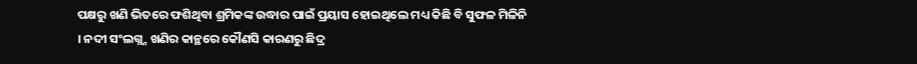ପକ୍ଷରୁ ଖଣି ଭିତରେ ଫଶିଥିବା ଶ୍ରମିକଙ୍କ ଉଦ୍ଧାର ପାଇଁ ପ୍ରୟାସ ହୋଇଥିଲେ ମଧ୍ୟ କିଛି ବି ସୁଫଳ ମିଳିନି । ନଦୀ ସଂଲଗ୍ନ୍ନ ଖଣିର କାନ୍ଥରେ କୌଣସି କାରଣରୁ ଛିଦ୍ର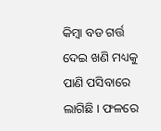କିମ୍ବା ବଡ ଗର୍ତ୍ତ ଦେଇ ଖଣି ମଧ୍ୟକୁ ପାଣି ପସିବାରେ ଲାଗିଛି । ଫଳରେ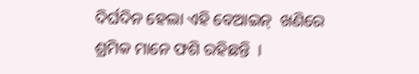ଦିର୍ଘଦିନ ହେଲା ଏହି ବେଆଇନ୍  ଖଣିରେ ଶ୍ରମିକ ମାନେ ଫଶି ରହିଛନ୍ତି  ।